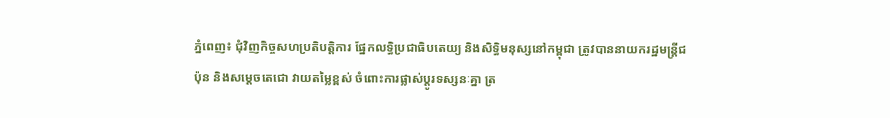ភ្នំពេញ៖ ជុំវិញកិច្ចសហប្រតិបត្តិការ ផ្នែកលទ្ធិប្រជាធិបតេយ្យ និងសិទ្ធិមនុស្សនៅកម្ពុជា ត្រូវបាននាយករដ្ឋមន្ត្រីជប៉ុន និងសម្តេចតេជោ វាយតម្លៃខ្ពស់ ចំពោះការផ្លាស់ប្តូរទស្សនៈគ្នា ត្រ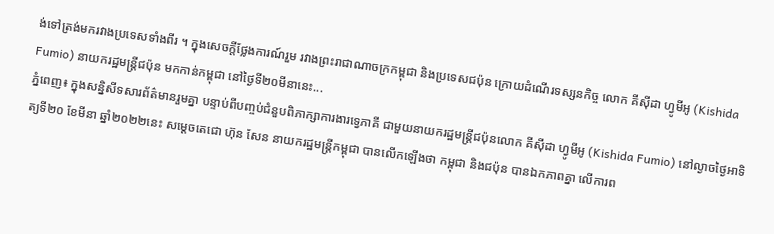ង់ទៅត្រង់មករវាងប្រទេសទាំងពីរ ។ ក្នុងសេចក្តីថ្លែងការណ៍រួម រវាងព្រះរាជាណាចក្រកម្ពុជា និងប្រទេសជប៉ុន ក្រោយដំណើរទស្សនកិច្ច លោក គីស៊ីដា ហ្វូមីអូ (Kishida Fumio) នាយករដ្ឋមន្រ្តីជប៉ុន មកកាន់កម្ពុជា នៅថ្ងៃទី២០មីនានេះ...
ភ្នំពេញ៖ ក្នុងសន្និសីទសារព័ត៌មានរួមគ្នា បន្ទាប់ពីបញ្ចប់ជំនួបពិភាក្សាការងារទ្វេភាគី ជាមួយនាយករដ្ឋមន្ត្រីជប៉ុនលោក គីស៊ីដា ហ្វូមីអូ (Kishida Fumio) នៅល្ងាចថ្ងៃអាទិត្យទី២០ ខែមីនា ឆ្នាំ២០២២នេះ សម្តេចតេជោ ហ៊ុន សែន នាយករដ្ឋមន្ត្រីកម្ពុជា បានលើកឡើងថា កម្ពុជា និងជប៉ុន បានឯកភាពគ្នា លើការព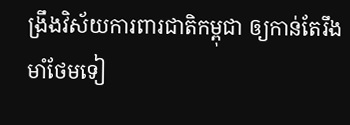ង្រឹងវិស័យការពារជាតិកម្ពុជា ឲ្យកាន់តែរឹងមាំថែមទៀ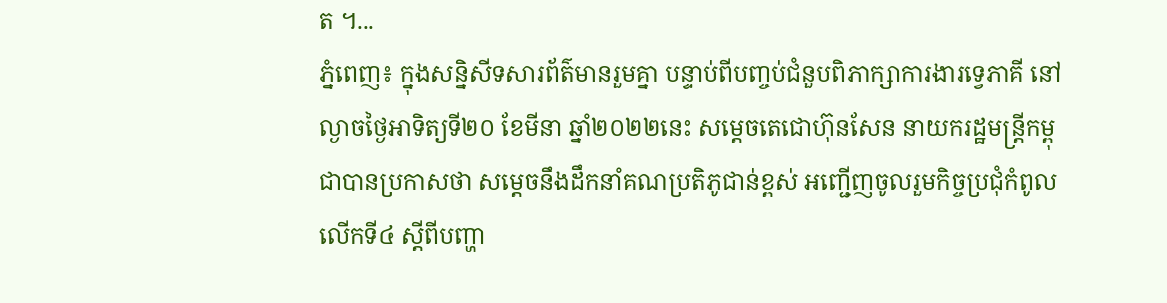ត ។...
ភ្នំពេញ៖ ក្នុងសន្និសីទសារព័ត៌មានរួមគ្នា បន្ទាប់ពីបញ្ចប់ជំនួបពិភាក្សាការងារទ្វេភាគី នៅល្ងាចថ្ងៃអាទិត្យទី២០ ខែមីនា ឆ្នាំ២០២២នេះ សម្តេចតេជោហ៊ុនសែន នាយករដ្ឋមន្ត្រីកម្ពុជាបានប្រកាសថា សម្តេចនឹងដឹកនាំគណប្រតិភូជាន់ខ្ពស់ អញ្ជើញចូលរួមកិច្ចប្រជុំកំពូល លើកទី៤ ស្តីពីបញ្ហា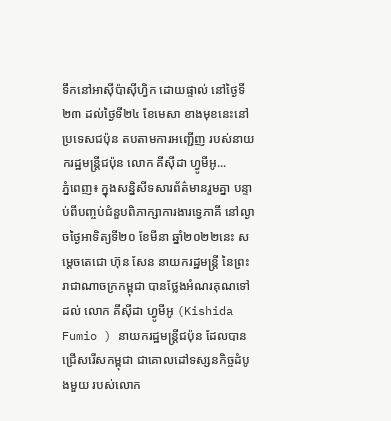ទឹកនៅអាស៊ីប៉ាស៊ីហ្វិក ដោយផ្ទាល់ នៅថ្ងៃទី២៣ ដល់ថ្ងៃទី២៤ ខែមេសា ខាងមុខនេះនៅប្រទេសជប៉ុន តបតាមការអញ្ជើញ របស់នាយករដ្ឋមន្ត្រីជប៉ុន លោក គីស៊ីដា ហ្វូមីអូ...
ភ្នំពេញ៖ ក្នុងសន្និសីទសារព័ត៌មានរួមគ្នា បន្ទាប់ពីបញ្ចប់ជំនួបពិភាក្សាការងារទ្វេភាគី នៅល្ងាចថ្ងៃអាទិត្យទី២០ ខែមីនា ឆ្នាំ២០២២នេះ សម្តេចតេជោ ហ៊ុន សែន នាយករដ្ឋមន្ត្រី នៃព្រះរាជាណាចក្រកម្ពុជា បានថ្លែងអំណរគុណទៅដល់ លោក គីស៊ីដា ហ្វូមីអូ (Kishida Fumio ) នាយករដ្ឋមន្រ្តីជប៉ុន ដែលបានជ្រើសរើសកម្ពុជា ជាគោលដៅទស្សនកិច្ចដំបូងមួយ របស់លោក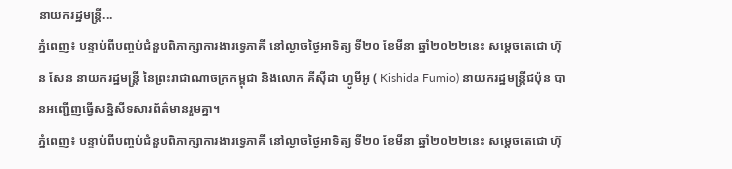នាយករដ្ឋមន្ត្រី...
ភ្នំពេញ៖ បន្ទាប់ពីបញ្ចប់ជំនួបពិភាក្សាការងារទ្វេភាគី នៅល្ងាចថ្ងៃអាទិត្យ ទី២០ ខែមីនា ឆ្នាំ២០២២នេះ សម្តេចតេជោ ហ៊ុន សែន នាយករដ្ឋមន្ត្រី នៃព្រះរាជាណាចក្រកម្ពុជា និងលោក គីស៊ីដា ហ្វូមីអូ ( Kishida Fumio) នាយករដ្ឋមន្រ្តីជប៉ុន បានអញ្ជើញធ្វើសន្និសីទសារព័ត៌មានរួមគ្នា។
ភ្នំពេញ៖ បន្ទាប់ពីបញ្ចប់ជំនួបពិភាក្សាការងារទ្វេភាគី នៅល្ងាចថ្ងៃអាទិត្យ ទី២០ ខែមីនា ឆ្នាំ២០២២នេះ សម្តេចតេជោ ហ៊ុ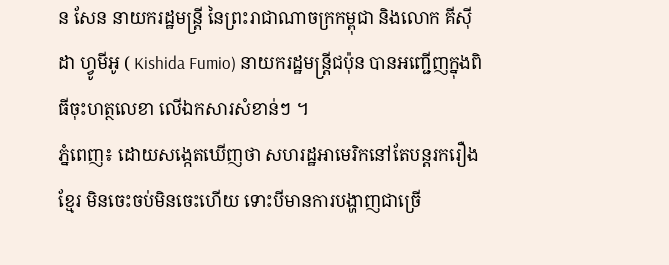ន សែន នាយករដ្ឋមន្ត្រី នៃព្រះរាជាណាចក្រកម្ពុជា និងលោក គីស៊ីដា ហ្វូមីអូ ( Kishida Fumio) នាយករដ្ឋមន្រ្តីជប៉ុន បានអញ្ជើញក្នុងពិធីចុះហត្ថលេខា លើឯកសារសំខាន់ៗ ។
ភ្នំពេញ៖ ដោយសង្កេតឃើញថា សហរដ្ឋអាមេរិកនៅតែបន្តរករឿងខ្មែរ មិនចេះចប់មិនចេះហើយ ទោះបីមានការបង្ហាញជាច្រើ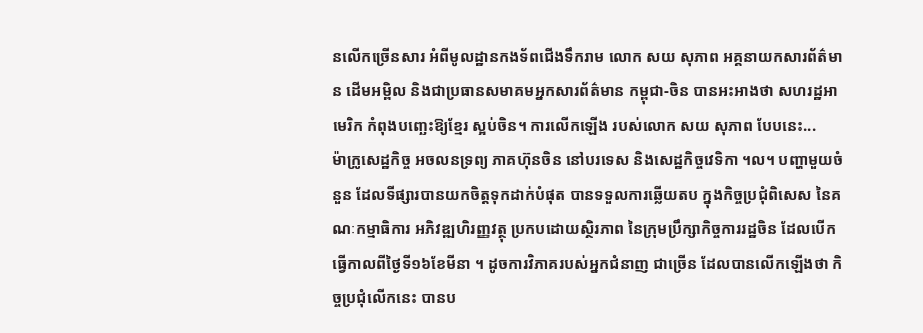នលើកច្រើនសារ អំពីមូលដ្ឋានកងទ័ពជើងទឹករាម លោក សយ សុភាព អគ្គនាយកសារព័ត៌មាន ដើមអម្ពិល និងជាប្រធានសមាគមអ្នកសារព័ត៌មាន កម្ពុជា-ចិន បានអះអាងថា សហរដ្ឋអាមេរិក កំពុងបញ្ឆេះឱ្យខ្មែរ ស្អប់ចិន។ ការលើកឡើង របស់លោក សយ សុភាព បែបនេះ...
ម៉ាក្រូសេដ្ឋកិច្ច អចលនទ្រព្យ ភាគហ៊ុនចិន នៅបរទេស និងសេដ្ឋកិច្ចវេទិកា ។ល។ បញ្ហាមួយចំនួន ដែលទីផ្សារបានយកចិត្តទុកដាក់បំផុត បានទទួលការឆ្លើយតប ក្នុងកិច្ចប្រជុំពិសេស នៃគណៈកម្មាធិការ អភិវឌ្ឍហិរញ្ញវត្ថុ ប្រកបដោយស្ថិរភាព នៃក្រុមប្រឹក្សាកិច្ចការរដ្ឋចិន ដែលបើកធ្វើកាលពីថ្ងៃទី១៦ខែមីនា ។ ដូចការវិភាគរបស់អ្នកជំនាញ ជាច្រើន ដែលបានលើកឡើងថា កិច្ចប្រជុំលើកនេះ បានប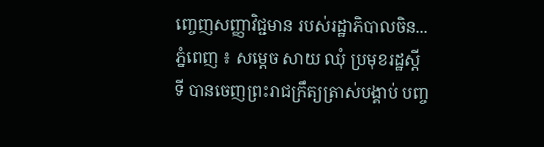ញ្ចេញសញ្ញាវិជ្ជមាន របស់រដ្ឋាភិបាលចិន...
ភ្នំពេញ ៖ សម្តេច សាយ ឈុំ ប្រមុខរដ្ឋស្តីទី បានចេញព្រះរាជក្រឹត្យត្រាស់បង្គាប់ បញ្ច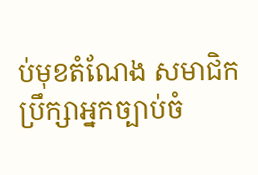ប់មុខតំណែង សមាជិកប្រឹក្សាអ្នកច្បាប់ចំ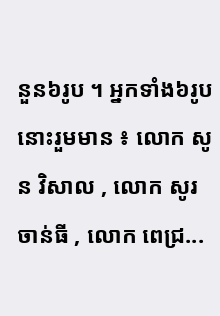នួន៦រូប ។ អ្នកទាំង៦រូបនោះរួមមាន ៖ លោក សូន វិសាល , លោក សូរ ចាន់ធី , លោក ពេជ្រ...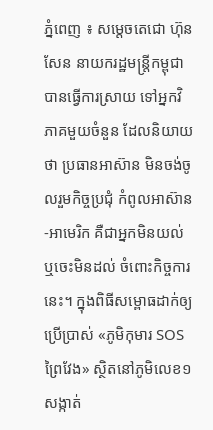ភ្នំពេញ ៖ សម្តេចតេជោ ហ៊ុន សែន នាយករដ្ឋមន្ត្រីកម្ពុជា បានធ្វើការស្រាយ ទៅអ្នកវិភាគមួយចំនួន ដែលនិយាយថា ប្រធានអាស៊ាន មិនចង់ចូលរួមកិច្ចប្រជុំ កំពូលអាស៊ាន-អាមេរិក គឺជាអ្នកមិនយល់ ឬចេះមិនដល់ ចំពោះកិច្ចការនេះ។ ក្នុងពិធីសម្ពោធដាក់ឲ្យប្រើប្រាស់ «ភូមិកុមារ SOS ព្រៃវែង» ស្ថិតនៅភូមិលេខ១ សង្កាត់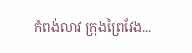កំពង់លាវ ក្រុងព្រៃវែង...